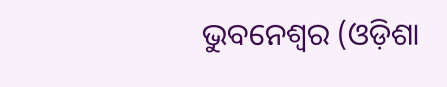ଭୁବନେଶ୍ୱର (ଓଡ଼ିଶା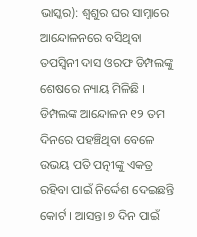ଭାସ୍କର): ଶ୍ୱଶୁର ଘର ସାମ୍ନାରେ ଆନ୍ଦୋଳନରେ ବସିଥିବା ତପସ୍ୱିନୀ ଦାସ ଓରଫ ଡିମ୍ପଲଙ୍କୁ ଶେଷରେ ନ୍ୟାୟ ମିଳିଛି । ଡିମ୍ପଲଙ୍କ ଆନ୍ଦୋଳନ ୧୨ ତମ ଦିନରେ ପହଞ୍ଚିଥିବା ବେଳେ ଉଭୟ ପତି ପତ୍ନୀଙ୍କୁ ଏକତ୍ର ରହିବା ପାଇଁ ନିର୍ଦ୍ଦେଶ ଦେଇଛନ୍ତି କୋର୍ଟ । ଆସନ୍ତା ୭ ଦିନ ପାଇଁ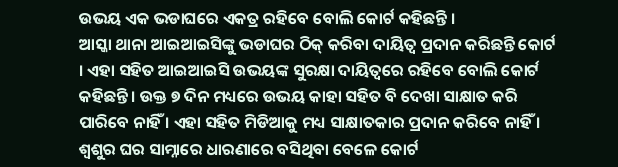ଉଭୟ ଏକ ଭଡାଘରେ ଏକତ୍ର ରହିବେ ବୋଲି କୋର୍ଟ କହିଛନ୍ତି ।
ଆସ୍କା ଥାନା ଆଇଆଇସିଙ୍କୁ ଭଡାଘର ଠିକ୍ କରିବା ଦାୟିତ୍ୱ ପ୍ରଦାନ କରିଛନ୍ତି କୋର୍ଟ । ଏହା ସହିତ ଆଇଆଇସି ଉଭୟଙ୍କ ସୁରକ୍ଷା ଦାୟିତ୍ୱରେ ରହିବେ ବୋଲି କୋର୍ଟ କହିଛନ୍ତି । ଉକ୍ତ ୭ ଦିନ ମଧ୍ୟରେ ଉଭୟ କାହା ସହିତ ବି ଦେଖା ସାକ୍ଷାତ କରି ପାରିବେ ନାହିଁ । ଏହା ସହିତ ମିଡିଆକୁ ମଧ୍ୟ ସାକ୍ଷାତକାର ପ୍ରଦାନ କରିବେ ନାହିଁ । ଶ୍ୱଶୁର ଘର ସାମ୍ନାରେ ଧାରଣାରେ ବସିଥିବା ବେଳେ କୋର୍ଟ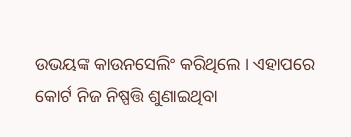ଉଭୟଙ୍କ କାଉନସେଲିଂ କରିଥିଲେ । ଏହାପରେ କୋର୍ଟ ନିଜ ନିଷ୍ପତ୍ତି ଶୁଣାଇଥିବା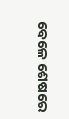ବେଳେ ଶେଷରେ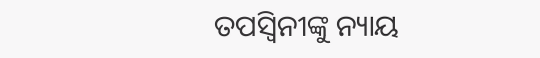ତପସ୍ୱିନୀଙ୍କୁ ନ୍ୟାୟ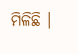ମିଳିଛି ।